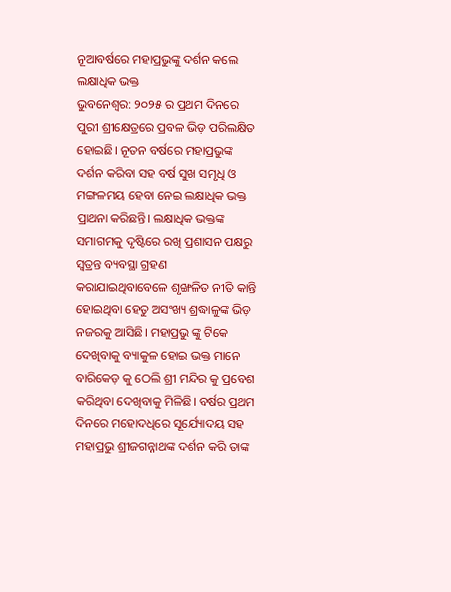ନୂଆବର୍ଷରେ ମହାପ୍ରଭୁଙ୍କୁ ଦର୍ଶନ କଲେ ଲକ୍ଷାଧିକ ଭକ୍ତ
ଭୁବନେଶ୍ବର: ୨୦୨୫ ର ପ୍ରଥମ ଦିନରେ ପୁରୀ ଶ୍ରୀକ୍ଷେତ୍ରରେ ପ୍ରବଳ ଭିଡ଼ ପରିଲକ୍ଷିତ ହୋଇଛି। ନୂତନ ବର୍ଷରେ ମହାପ୍ରଭୁଙ୍କ ଦର୍ଶନ କରିବା ସହ ବର୍ଷ ସୁଖ ସମୃଧି ଓ ମଙ୍ଗଳମୟ ହେବା ନେଇ ଲକ୍ଷାଧିକ ଭକ୍ତ ପ୍ରାଥନା କରିଛନ୍ତି। ଲକ୍ଷାଧିକ ଭକ୍ତଙ୍କ ସମାଗମକୁ ଦୃଷ୍ଟିରେ ରଖି ପ୍ରଶାସନ ପକ୍ଷରୁ ସ୍ୱତ୍ରନ୍ତ ବ୍ୟବସ୍ଥା ଗ୍ରହଣ କରାଯାଇଥିବାବେଳେ ଶୃଙ୍ଖଳିତ ନୀତି କାନ୍ତି ହୋଇଥିବା ହେତୁ ଅସଂଖ୍ୟ ଶ୍ରଦ୍ଧାଳୁଙ୍କ ଭିଡ଼ ନଜରକୁ ଆସିଛି। ମହାପ୍ରଭୁ ଙ୍କୁ ଟିକେ ଦେଖିବାକୁ ବ୍ୟାକୁଳ ହୋଇ ଭକ୍ତ ମାନେ ବାରିକେଡ଼ କୁ ଠେଲି ଶ୍ରୀ ମନ୍ଦିର କୁ ପ୍ରବେଶ କରିଥିବା ଦେଖିବାକୁ ମିଳିଛି। ବର୍ଷର ପ୍ରଥମ ଦିନରେ ମହୋଦଧିରେ ସୂର୍ଯ୍ୟୋଦୟ ସହ ମହାପ୍ରଭୁ ଶ୍ରୀଜଗନ୍ନାଥଙ୍କ ଦର୍ଶନ କରି ତାଙ୍କ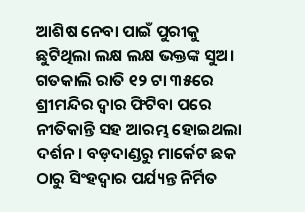ଆଶିଷ ନେବା ପାଇଁ ପୁରୀକୁ ଛୁଟିଥିଲା ଲକ୍ଷ ଲକ୍ଷ ଭକ୍ତଙ୍କ ସୁଅ। ଗତକାଲି ରାତି ୧୨ ଟା ୩୫ରେ ଶ୍ରୀମନ୍ଦିର ଦ୍ୱାର ଫିଟିବା ପରେ ନୀତିକାନ୍ତି ସହ ଆରମ୍ଭ ହୋଇଥଲା ଦର୍ଶନ। ବଡ଼ଦାଣ୍ଡରୁ ମାର୍କେଟ ଛକ ଠାରୁ ସିଂହଦ୍ୱାର ପର୍ଯ୍ୟନ୍ତ ନିର୍ମିତ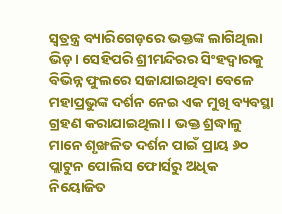ସ୍ୱତ୍ରନ୍ତ୍ର ବ୍ୟାରିଗେଡ଼ରେ ଭକ୍ତଙ୍କ ଲାଗିଥିଲା ଭିଡ଼। ସେହିପରି ଶ୍ରୀମନ୍ଦିରର ସିଂହଦ୍ୱାରକୁ ବିଭିନ୍ନ ଫୁଲରେ ସଜାଯାଇଥିବା ବେଳେ ମହାପ୍ରଭୁଙ୍କ ଦର୍ଶନ ନେଇ ଏକ ମୁଖି ବ୍ୟବସ୍ଥା ଗ୍ରହଣ କରାଯାଇଥିଲା। ଭକ୍ତ ଶ୍ରଦ୍ଧାଳୁ ମାନେ ଶୃଙ୍ଖଳିତ ଦର୍ଶନ ପାଇଁ ପ୍ରାୟ ୬୦ ପ୍ଲାଟୁନ ପୋଲିସ ଫୋର୍ସରୁ ଅଧିକ ନିୟୋଜିତ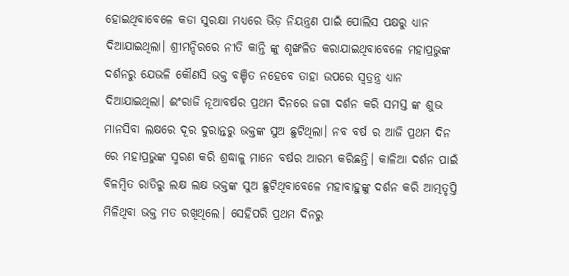ହୋଇଥିବାବେଳେ କଡା ସୁରକ୍ଷା ମଧ୍ୟରେ ଭିଡ଼ ନିୟନ୍ତ୍ରଣ ପାଇଁ ପୋଲିସ ପକ୍ଷରୁ ଧ୍ୟାନ ଦିଆଯାଇଥିଲା। ଶ୍ରୀମନ୍ଦିରରେ ନୀତି କାନ୍ତି ଙ୍କୁ ଶୃଙ୍ଖଳିତ କରାଯାଇଥିବାବେଳେ ମହାପ୍ରଭୁଙ୍କ ଦର୍ଶନରୁ ଯେଭଳି କୌଣସି ଭକ୍ତ ବଞ୍ଚିତ ନହେବେ ତାହା ଉପରେ ସ୍ୱତ୍ରନ୍ତ୍ର ଧ୍ୟାନ ଦିଆଯାଇଥିଲା। ଈଂରାଜି ନୂଆବର୍ଷର ପ୍ରଥମ ଦିନରେ ଜଗା ଦର୍ଶନ କରି ସମସ୍ତ ଙ୍କ ଶୁଭ ମାନସିବା ଲକ୍ଷରେ ଦୂର ଦୁରାନ୍ତରୁ ଭକ୍ତଙ୍କ ସୁଅ ଛୁଟିଥିଲା। ନବ ବର୍ଷ ର ଆଜି ପ୍ରଥମ ଦିନ ରେ ମହାପ୍ରଭୁଙ୍କ ସ୍ମରଣ କରି ଶ୍ରଦ୍ଧାଳୁ ମାନେ ବର୍ଷର ଆରମ୍ଭ କରିଛନ୍ତି। କାଳିଆ ଦର୍ଶନ ପାଇଁ ବିଳମ୍ବିତ ରାତିରୁ ଲକ୍ଷ ଲକ୍ଷ ଭକ୍ତଙ୍କ ସୁଅ ଛୁଟିଥିବାବେଳେ ମହାବାହୁଙ୍କୁ ଦର୍ଶନ କରି ଆତ୍ମତୃପ୍ତି ମିଳିଥିବା ଭକ୍ତ ମତ ରଖିଥିଲେ। ସେହିପରି ପ୍ରଥମ ଦିନରୁ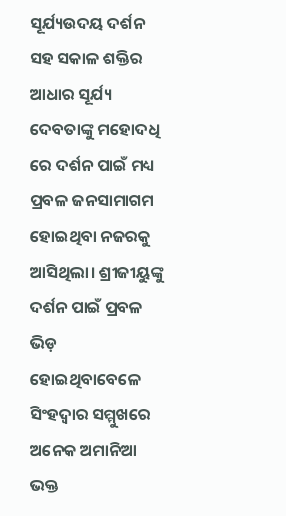ସୂର୍ଯ୍ୟଉଦୟ ଦର୍ଶନ ସହ ସକାଳ ଶକ୍ତିର ଆଧାର ସୂର୍ଯ୍ୟ ଦେବତାଙ୍କୁ ମହୋଦଧି ରେ ଦର୍ଶନ ପାଇଁ ମଧ୍ୟ ପ୍ରବଳ ଜନସାମାଗମ ହୋଇଥିବା ନଜରକୁ ଆସିଥିଲା। ଶ୍ରୀଜୀୟୁଙ୍କୁ ଦର୍ଶନ ପାଇଁ ପ୍ରବଳ ଭିଡ଼ ହୋଇଥିବାବେଳେ ସିଂହଦ୍ୱାର ସମ୍ମୁଖରେ ଅନେକ ଅମାନିଆ ଭକ୍ତ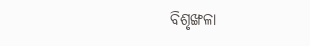ବିଶୃଙ୍ଖଳା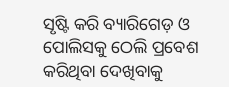ସୃଷ୍ଟି କରି ବ୍ୟାରିଗେଡ଼ ଓ ପୋଲିସକୁ ଠେଲି ପ୍ରବେଶ କରିଥିବା ଦେଖିବାକୁ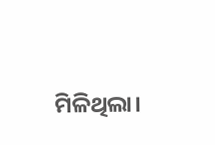ମିଳିଥିଲା।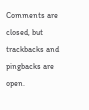Comments are closed, but trackbacks and pingbacks are open.